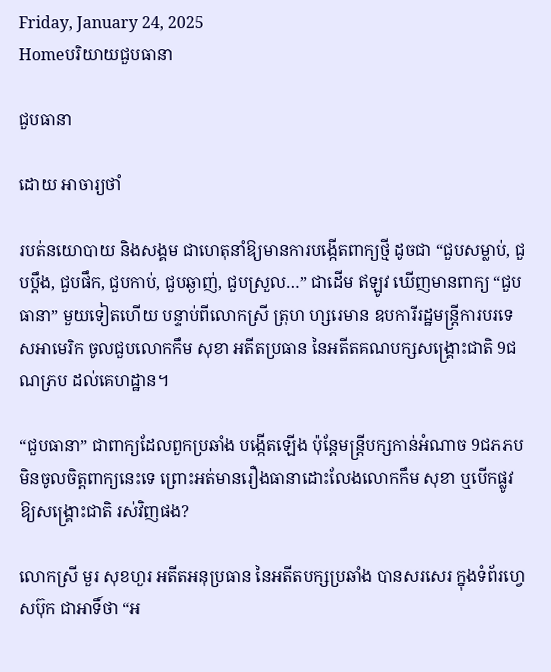Friday, January 24, 2025
Homeបរិយាយជួបធានា

ជួបធានា

ដោយ អាចារ្យថាំ

របត់នយោបាយ និងសង្គម ជាហេតុនាំឱ្យមានការបង្កើតពាក្យថ្មី ដូចជា “ជួបសម្លាប់, ជួបប្តឹង, ជួបផឹក, ជួបកាប់, ជួបឆ្ងាញ់, ជួបស្រួល…” ជាដើម ឥឡូវ ឃើញមានពាក្យ “ជួបធានា” មួយទៀតហើយ បន្ទាប់ពីលោកស្រី ត្រុហ ហ្សរេមាន ឧបការីរដ្ឋមន្ត្រីការបរទេសអាមេរិក ចូលជួបលោកកឹម សុខា អតីតប្រធាន នៃអតីតគណបក្សសង្គ្រោះជាតិ 9ជណភ្រប ដល់គេហដ្ឋាន។

“ជួបធានា” ជាពាក្យដែលពួកប្រឆាំង បង្កើតឡើង ប៉ុន្តែមន្ត្រីបក្សកាន់អំណាច 9ជភភប មិនចូលចិត្តពាក្យនេះទេ ព្រោះអត់មានរឿងធានាដោះលែងលោកកឹម សុខា ឬបើកផ្លូវ ឱ្យសង្គ្រោះជាតិ រស់វិញផង?

លោកស្រី មួរ សុខហួរ អតីតអនុប្រធាន នៃអតីតបក្សប្រឆាំង បានសរសេរ ក្នុងទំព័រហ្វេសប៊ុក ជាអាទិ៍ថា “អ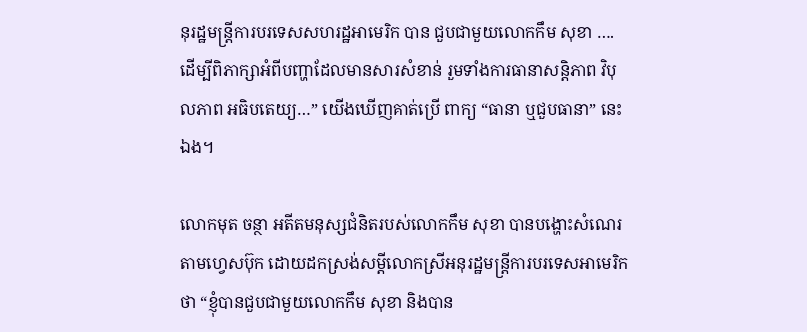នុរដ្ឋមន្ត្រីការបរទេសសហរដ្ឋអាមេរិក បាន ជួបជាមួយលោកកឹម សុខា …. ដើម្បីពិភាក្សាអំពីបញ្ហាដែលមានសារសំខាន់ រួមទាំងការធានាសន្តិភាព វិបុលភាព អធិបតេយ្យ…” យើងឃើញគាត់ប្រើ ពាក្យ “ធានា ឬជួបធានា” នេះឯង។

លោកមុត ចន្ថា អតីតមនុស្សជំនិតរបស់លោកកឹម សុខា បានបង្ហោះសំណេរ តាមហ្វេសប៊ុក ដោយដកស្រង់សម្តីលោកស្រីអនុរដ្ឋមន្ត្រីការបរទេសអាមេរិក ថា “ខ្ញុំបានជួបជាមួយលោកកឹម សុខា និងបាន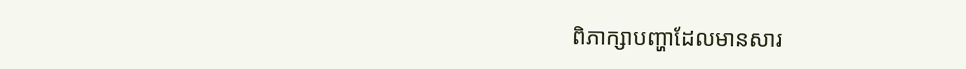ពិភាក្សាបញ្ហាដែលមានសារ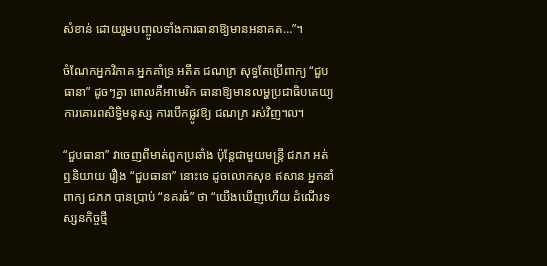សំខាន់ ដោយរួមបញ្ចូលទាំងការធានាឱ្យមានអនាគត…”។

ចំណែកអ្នកវិភាគ អ្នកគាំទ្រ អតីត ជណភ្រ សុទ្ធតែប្រើពាក្យ “ជួបធានា” ដូចៗគ្នា ពោលគឺអាមេរិក ធានាឱ្យមានលម្ហប្រជាធិបតេយ្យ ការគោរពសិទ្ធិមនុស្ស ការបើកផ្លូវឱ្យ ជណភ្រ រស់វិញ៘

“ជួបធានា” វាចេញពីមាត់ពួកប្រឆាំង ប៉ុន្តែជាមួយមន្ត្រី ជភភ អត់ឮនិយាយ រឿង “ជួបធានា” នោះទេ ដូចលោកសុខ ឥសាន អ្នកនាំពាក្យ ជភភ បានប្រាប់ “នគរធំ” ថា “យើងឃើញហើយ ដំណើរទស្សនកិច្ចថ្មី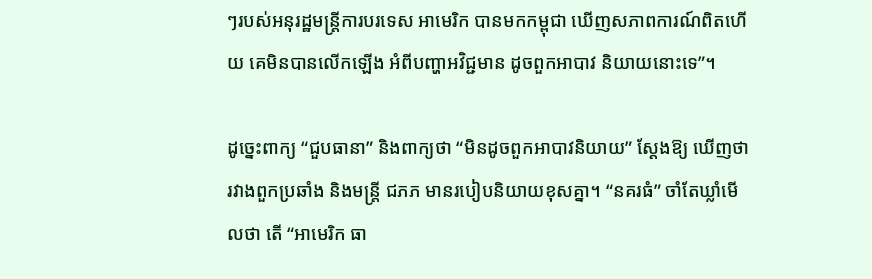ៗរបស់អនុរដ្ឋមន្ត្រីការបរទេស អាមេរិក បានមកកម្ពុជា ឃើញសភាពការណ៍ពិតហើយ គេមិនបានលើកឡើង អំពីបញ្ហាអវិជ្ជមាន ដូចពួកអាបាវ និយាយនោះទេ”។

ដូច្នេះពាក្យ “ជួបធានា” និងពាក្យថា “មិនដូចពួកអាបាវនិយាយ” ស្តែងឱ្យ ឃើញថា រវាងពួកប្រឆាំង និងមន្ត្រី ជភភ មានរបៀបនិយាយខុសគ្នា។ “នគរធំ” ចាំតែឃ្លាំមើលថា តើ “អាមេរិក ធា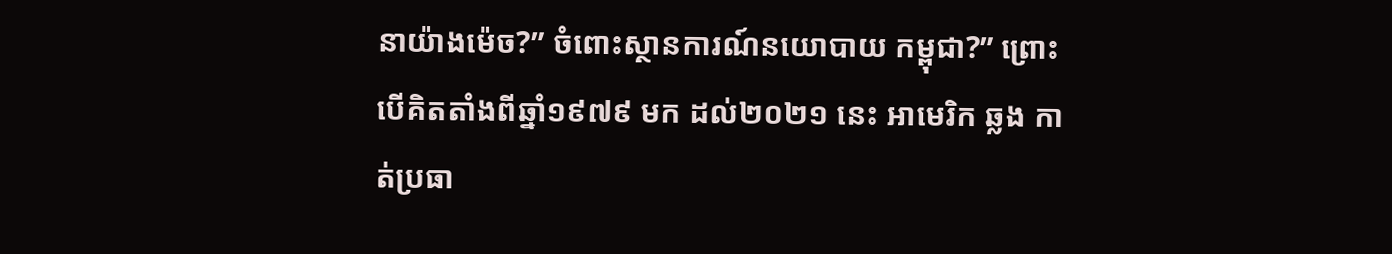នាយ៉ាងម៉េច?” ចំពោះស្ថានការណ៍នយោបាយ កម្ពុជា?” ព្រោះបើគិតតាំងពីឆ្នាំ១៩៧៩ មក ដល់២០២១ នេះ អាមេរិក ឆ្លង កាត់ប្រធា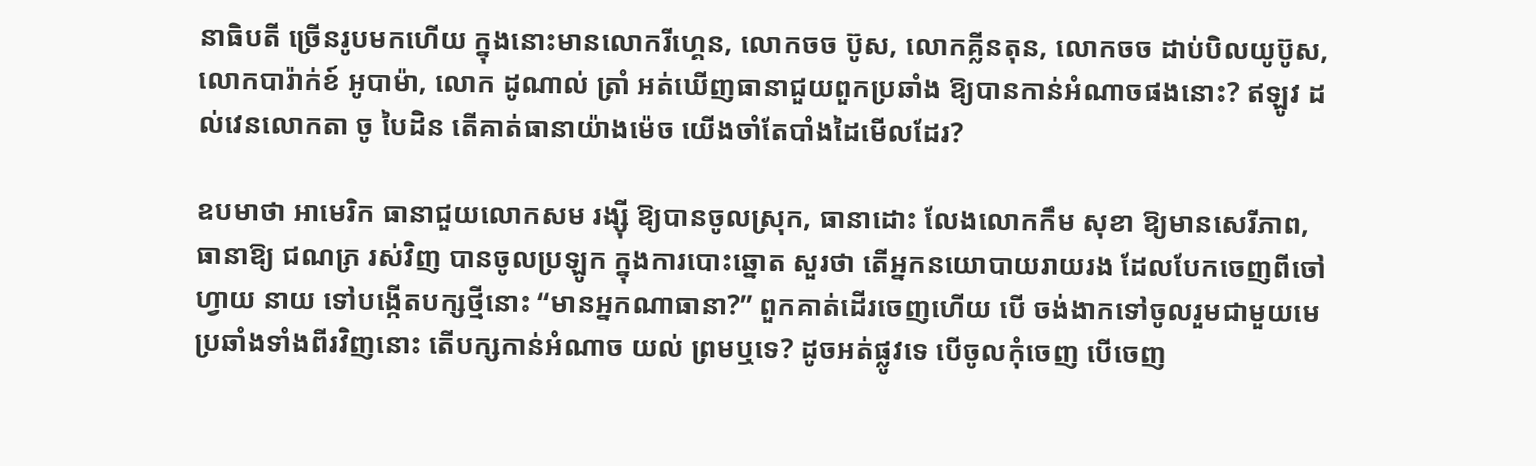នាធិបតី ច្រើនរូបមកហើយ ក្នុងនោះមានលោករីហ្គេន, លោកចច ប៊ូស, លោកគ្លីនតុន, លោកចច ដាប់បិលយូប៊ូស, លោកបារ៉ាក់ខ៍ អូបាម៉ា, លោក ដូណាល់ ត្រាំ អត់ឃើញធានាជួយពួកប្រឆាំង ឱ្យបានកាន់អំណាចផងនោះ? ឥឡូវ ដល់វេនលោកតា ចូ បៃដិន តើគាត់ធានាយ៉ាងម៉េច យើងចាំតែបាំងដៃមើលដែរ?

ឧបមាថា អាមេរិក ធានាជួយលោកសម រង្ស៊ី ឱ្យបានចូលស្រុក, ធានាដោះ លែងលោកកឹម សុខា ឱ្យមានសេរីភាព, ធានាឱ្យ ជណភ្រ រស់វិញ បានចូលប្រឡូក ក្នុងការបោះឆ្នោត សួរថា តើអ្នកនយោបាយរាយរង ដែលបែកចេញពីចៅហ្វាយ នាយ ទៅបង្កើតបក្សថ្មីនោះ “មានអ្នកណាធានា?” ពួកគាត់ដើរចេញហើយ បើ ចង់ងាកទៅចូលរួមជាមួយមេប្រឆាំងទាំងពីរវិញនោះ តើបក្សកាន់អំណាច យល់ ព្រមឬទេ? ដូចអត់ផ្លូវទេ បើចូលកុំចេញ បើចេញ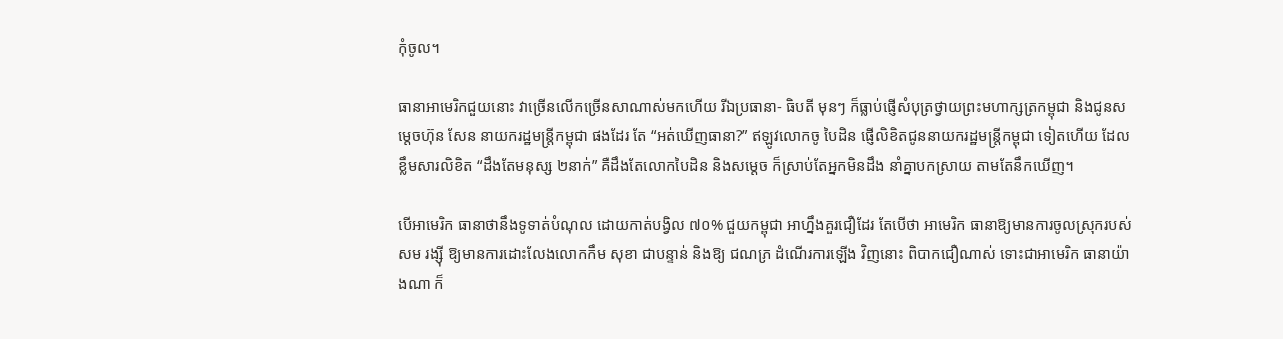កុំចូល។

ធានាអាមេរិកជួយនោះ វាច្រើនលើកច្រើនសាណាស់មកហើយ រីឯប្រធានា- ធិបតី មុនៗ ក៏ធ្លាប់ផ្ញើសំបុត្រថ្វាយព្រះមហាក្សត្រកម្ពុជា និងជូនសម្តេចហ៊ុន សែន នាយករដ្ឋមន្ត្រីកម្ពុជា ផងដែរ តែ “អត់ឃើញធានា?” ឥឡូវលោកចូ បៃដិន ផ្ញើលិខិតជូននាយករដ្ឋមន្ត្រីកម្ពុជា ទៀតហើយ ដែលខ្លឹមសារលិខិត “ដឹងតែមនុស្ស ២នាក់” គឺដឹងតែលោកបៃដិន និងសម្តេច ក៏ស្រាប់តែអ្នកមិនដឹង នាំគ្នាបកស្រាយ តាមតែនឹកឃើញ។

បើអាមេរិក ធានាថានឹងទូទាត់បំណុល ដោយកាត់បង្វិល ៧០% ជួយកម្ពុជា អាហ្នឹងគួរជឿដែរ តែបើថា អាមេរិក ធានាឱ្យមានការចូលស្រុករបស់ សម រង្ស៊ី ឱ្យមានការដោះលែងលោកកឹម សុខា ជាបន្ទាន់ និងឱ្យ ជណភ្រ ដំណើរការឡើង វិញនោះ ពិបាកជឿណាស់ ទោះជាអាមេរិក ធានាយ៉ាងណា ក៏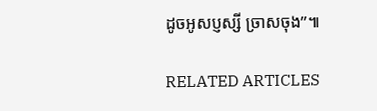ដូចអូសប្ញស្សី ច្រាសចុង”៕

RELATED ARTICLES